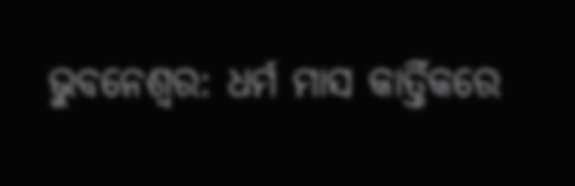ଭୁବନେଶ୍ବର: ଧର୍ମ ମାସ କାର୍ତ୍ତିକରେ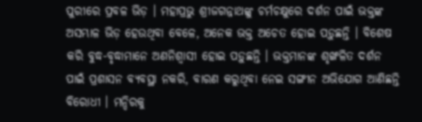ପୁରୀରେ ପ୍ରବଳ ଭିଡ଼ । ମହାପ୍ରଭୁ ଶ୍ରୀଜଗନ୍ନାଥଙ୍କୁ ଚର୍ମଚକ୍ଷୁରେ ଦର୍ଶନ ପାଇଁ ଭକ୍ତଙ୍କ ଅସମ୍ଭାଳ ଭିଡ଼ ହେଉଥିବା ବେଳେ, ଅନେକ ଭକ୍ତ ଅଚେତ ହୋଇ ପଡ଼ୁଛନ୍ତି । ବିଶେଷ କରି ବୁଦ୍ଧ-ବୃଦ୍ଧାମାନେ ଅଣନିଶ୍ବାସୀ ହୋଇ ପଡ଼ୁଛନ୍ତି । ଭକ୍ତମାନଙ୍କ ଶୃଙ୍ଖଳିତ ଦର୍ଶନ ପାଇଁ ପ୍ରଶାସନ ବ୍ୟବସ୍ଥା ନକରି, ବାରଣ କରୁଥିବା ନେଇ ସଙ୍ଗୀନ ଅଭିଯୋଗ ଆଣିଛନ୍ତି ବିରୋଧୀ । ମନ୍ଦିରକୁ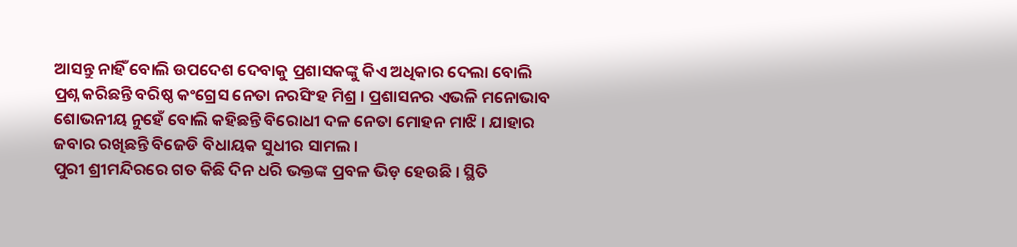ଆସନ୍ତୁ ନାହିଁ ବୋଲି ଉପଦେଶ ଦେବାକୁ ପ୍ରଶାସକଙ୍କୁ କିଏ ଅଧିକାର ଦେଲା ବୋଲି ପ୍ରଶ୍ନ କରିଛନ୍ତି ବରିଷ୍ଠ କଂଗ୍ରେସ ନେତା ନରସିଂହ ମିଶ୍ର । ପ୍ରଶାସନର ଏଭଳି ମନୋଭାବ ଶୋଭନୀୟ ନୁହେଁ ବୋଲି କହିଛନ୍ତି ବିରୋଧୀ ଦଳ ନେତା ମୋହନ ମାଝି । ଯାହାର ଜବାର ରଖିଛନ୍ତି ବିଜେଡି ବିଧାୟକ ସୁଧୀର ସାମଲ ।
ପୁରୀ ଶ୍ରୀମନ୍ଦିରରେ ଗତ କିଛି ଦିନ ଧରି ଭକ୍ତଙ୍କ ପ୍ରବଳ ଭିଡ଼ ହେଉଛି । ସ୍ଥିତି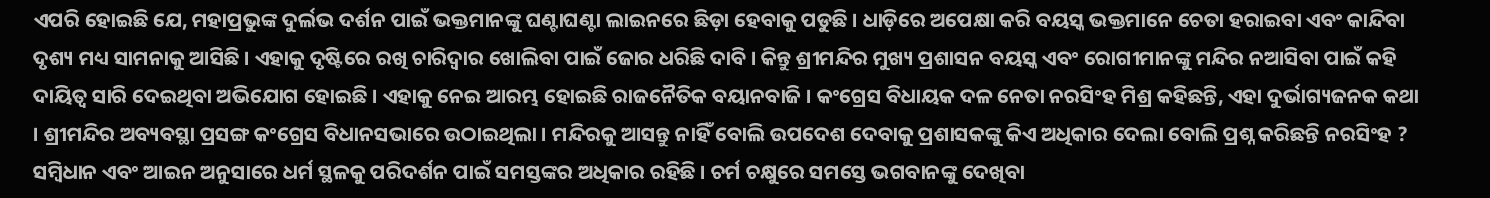ଏପରି ହୋଇଛି ଯେ, ମହାପ୍ରଭୁଙ୍କ ଦୁର୍ଲଭ ଦର୍ଶନ ପାଇଁ ଭକ୍ତମାନଙ୍କୁ ଘଣ୍ଟାଘଣ୍ଟା ଲାଇନରେ ଛିଡ଼ା ହେବାକୁ ପଡୁଛି । ଧାଡ଼ିରେ ଅପେକ୍ଷା କରି ବୟସ୍କ ଭକ୍ତମାନେ ଚେତା ହରାଇବା ଏବଂ କାନ୍ଦିବା ଦୃଶ୍ୟ ମଧ୍ୟ ସାମନାକୁ ଆସିଛି । ଏହାକୁ ଦୃଷ୍ଟିରେ ରଖି ଚାରିଦ୍ବାର ଖୋଲିବା ପାଇଁ ଜୋର ଧରିଛି ଦାବି । କିନ୍ତୁ ଶ୍ରୀମନ୍ଦିର ମୁଖ୍ୟ ପ୍ରଶାସନ ବୟସ୍କ ଏବଂ ରୋଗୀମାନଙ୍କୁ ମନ୍ଦିର ନଆସିବା ପାଇଁ କହି ଦାୟିତ୍ୱ ସାରି ଦେଇଥିବା ଅଭିଯୋଗ ହୋଇଛି । ଏହାକୁ ନେଇ ଆରମ୍ଭ ହୋଇଛି ରାଜନୈତିକ ବୟାନବାଜି । କଂଗ୍ରେସ ବିଧାୟକ ଦଳ ନେତା ନରସିଂହ ମିଶ୍ର କହିଛନ୍ତି, ଏହା ଦୁର୍ଭାଗ୍ୟଜନକ କଥା । ଶ୍ରୀମନ୍ଦିର ଅବ୍ୟବସ୍ଥା ପ୍ରସଙ୍ଗ କଂଗ୍ରେସ ବିଧାନସଭାରେ ଉଠାଇଥିଲା । ମନ୍ଦିରକୁ ଆସନ୍ତୁ ନାହିଁ ବୋଲି ଉପଦେଶ ଦେବାକୁ ପ୍ରଶାସକଙ୍କୁ କିଏ ଅଧିକାର ଦେଲା ବୋଲି ପ୍ରଶ୍ନ କରିଛନ୍ତି ନରସିଂହ ? ସମ୍ବିଧାନ ଏବଂ ଆଇନ ଅନୁସାରେ ଧର୍ମ ସ୍ଥଳକୁ ପରିଦର୍ଶନ ପାଇଁ ସମସ୍ତଙ୍କର ଅଧିକାର ରହିଛି । ଚର୍ମ ଚକ୍ଷୁରେ ସମସ୍ତେ ଭଗବାନଙ୍କୁ ଦେଖିବା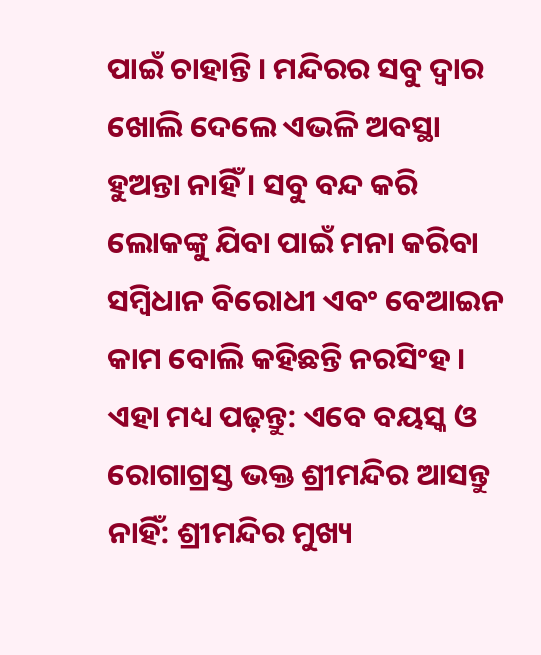ପାଇଁ ଚାହାନ୍ତି । ମନ୍ଦିରର ସବୁ ଦ୍ଵାର ଖୋଲି ଦେଲେ ଏଭଳି ଅବସ୍ଥା ହୁଅନ୍ତା ନାହିଁ । ସବୁ ବନ୍ଦ କରି ଲୋକଙ୍କୁ ଯିବା ପାଇଁ ମନା କରିବା ସମ୍ବିଧାନ ବିରୋଧୀ ଏବଂ ବେଆଇନ କାମ ବୋଲି କହିଛନ୍ତି ନରସିଂହ ।
ଏହା ମଧ୍ୟ ପଢ଼ନ୍ତୁ: ଏବେ ବୟସ୍କ ଓ ରୋଗାଗ୍ରସ୍ତ ଭକ୍ତ ଶ୍ରୀମନ୍ଦିର ଆସନ୍ତୁ ନାହିଁ: ଶ୍ରୀମନ୍ଦିର ମୁଖ୍ୟ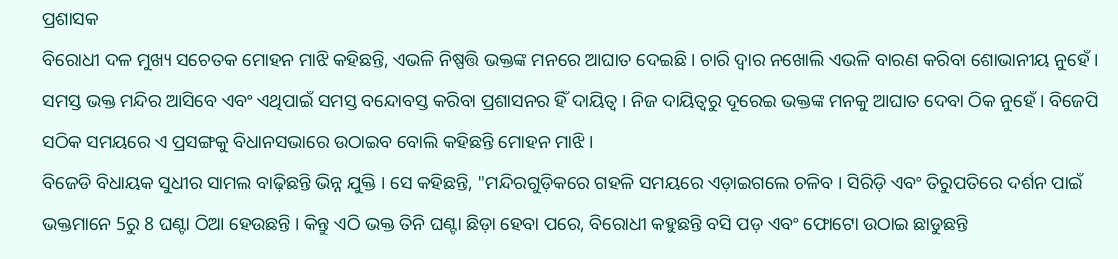ପ୍ରଶାସକ
ବିରୋଧୀ ଦଳ ମୁଖ୍ୟ ସଚେତକ ମୋହନ ମାଝି କହିଛନ୍ତି, ଏଭଳି ନିଷ୍ପତ୍ତି ଭକ୍ତଙ୍କ ମନରେ ଆଘାତ ଦେଇଛି । ଚାରି ଦ୍ଵାର ନଖୋଲି ଏଭଳି ବାରଣ କରିବା ଶୋଭାନୀୟ ନୁହେଁ । ସମସ୍ତ ଭକ୍ତ ମନ୍ଦିର ଆସିବେ ଏବଂ ଏଥିପାଇଁ ସମସ୍ତ ବନ୍ଦୋବସ୍ତ କରିବା ପ୍ରଶାସନର ହିଁ ଦାୟିତ୍ଵ । ନିଜ ଦାୟିତ୍ବରୁ ଦୂରେଇ ଭକ୍ତଙ୍କ ମନକୁ ଆଘାତ ଦେବା ଠିକ ନୁହେଁ । ବିଜେପି ସଠିକ ସମୟରେ ଏ ପ୍ରସଙ୍ଗକୁ ବିଧାନସଭାରେ ଉଠାଇବ ବୋଲି କହିଛନ୍ତି ମୋହନ ମାଝି ।
ବିଜେଡି ବିଧାୟକ ସୁଧୀର ସାମଲ ବାଢ଼ିଛନ୍ତି ଭିନ୍ନ ଯୁକ୍ତି । ସେ କହିଛନ୍ତି, "ମନ୍ଦିରଗୁଡ଼ିକରେ ଗହଳି ସମୟରେ ଏଡ଼ାଇଗଲେ ଚଳିବ । ସିରିଡ଼ି ଏବଂ ତିରୁପତିରେ ଦର୍ଶନ ପାଇଁ ଭକ୍ତମାନେ 5ରୁ 8 ଘଣ୍ଟା ଠିଆ ହେଉଛନ୍ତି । କିନ୍ତୁ ଏଠି ଭକ୍ତ ତିନି ଘଣ୍ଟା ଛିଡ଼ା ହେବା ପରେ, ବିରୋଧୀ କହୁଛନ୍ତି ବସି ପଡ଼ ଏବଂ ଫୋଟୋ ଉଠାଇ ଛାଡୁଛନ୍ତି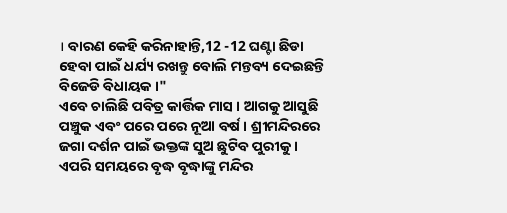। ବାରଣ କେହି କରିନାହାନ୍ତି,12 -12 ଘଣ୍ଟା ଛିଡା ହେବା ପାଇଁ ଧର୍ଯ୍ୟ ରଖନ୍ତୁ ବୋଲି ମନ୍ତବ୍ୟ ଦେଇଛନ୍ତି ବିଜେଡି ବିଧାୟକ ।"
ଏବେ ଚାଲିଛି ପବିତ୍ର କାର୍ତ୍ତିକ ମାସ । ଆଗକୁ ଆସୁଛି ପଞ୍ଚୁକ ଏବଂ ପରେ ପରେ ନୂଆ ବର୍ଷ । ଶ୍ରୀମନ୍ଦିରରେ ଜଗା ଦର୍ଶନ ପାଇଁ ଭକ୍ତଙ୍କ ସୁଅ ଛୁଟିବ ପୁରୀକୁ । ଏପରି ସମୟରେ ବୃଦ୍ଧ ବୃଦ୍ଧାଙ୍କୁ ମନ୍ଦିର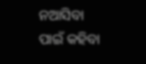ନଆସିବା ପାଇଁ କହିବା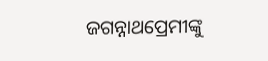ଜଗନ୍ନାଥପ୍ରେମୀଙ୍କୁ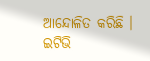ଆନ୍ଦୋଳିତ କରିଛି ।
ଇଟିଭି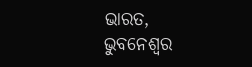ଭାରତ, ଭୁବନେଶ୍ବର